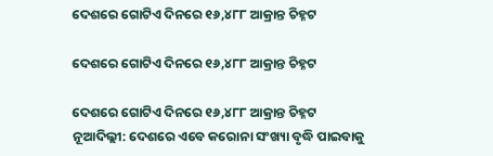ଦେଶରେ ଗୋଟିଏ ଦିନରେ ୧୬,୪୮୮ ଆକ୍ରାନ୍ତ ଚିହ୍ନଟ

ଦେଶରେ ଗୋଟିଏ ଦିନରେ ୧୬,୪୮୮ ଆକ୍ରାନ୍ତ ଚିହ୍ନଟ

ଦେଶରେ ଗୋଟିଏ ଦିନରେ ୧୬,୪୮୮ ଆକ୍ରାନ୍ତ ଚିହ୍ନଟ
ନୂଆଦିଲ୍ଲୀ: ଦେଶରେ ଏବେ କରୋନା ସଂଖ୍ୟା ବୃଦ୍ଧି ପାଇବାକୁ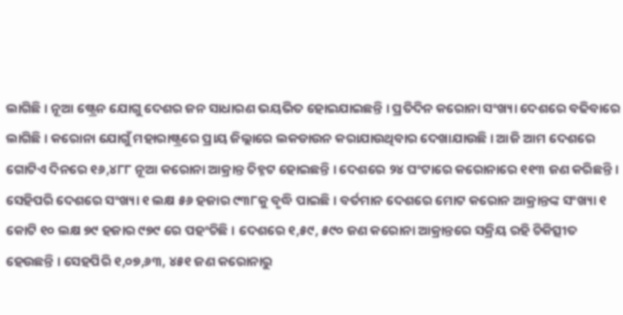ଲାଗିଛି । ନୂଆ ଷ୍ଟ୍ରେନ ଯୋଗୁ ଦେଶର ଜନ ସାଧାରଣ ଭୟଭିତ ହୋଇଯାଇଛନ୍ତି । ପ୍ରତିଦିନ କରୋନା ସଂଖ୍ୟା ଦେଶରେ ବଢିବାରେ ଲାଗିଛି । କରୋନା ଯୋଗୁଁ ମହାରାଷ୍ଟ୍ରରେ ପ୍ରାୟ ଜିଲ୍ଲାରେ ଲକଡାଉନ କରାଯାଉଥିବାର ଦେଖାଯାଉଛି । ଆଜି ଆମ ଦେଶରେ ଗୋଟିଏ ଦିନରେ ୧୬,୪୮୮ ନୂଆ କରୋନା ଆକ୍ରାନ୍ତ ଚିହ୍ନଟ ହୋଇଛନ୍ତି । ଦେଶରେ ୨୪ ଘଂଟାରେ କରୋନାରେ ୧୧୩ ଜଣ କରିଛନ୍ତି । ସେହିପରି ଦେଶରେ ସଂଖ୍ୟା ୧ ଲକ୍ଷ ୫୬ ହଜାର ୯୩୮କୁ ବୃଦ୍ଧି ପାଇଛି । ବର୍ତମାନ ଦେଶରେ ମୋଟ କରୋନ ଆକ୍ରାନ୍ତଙ୍କ ସଂଖ୍ୟା ୧ କୋଟି ୧୦ ଲକ୍ଷ ୭୯ ହଜାର ୯୭୯ ରେ ପହଂଚିଛି । ଦେଶରେ ୧,୫୯, ୫୯୦ ଜଣ କରୋନା ଆକ୍ରାନ୍ତରେ ସକ୍ରିୟ ରହି ଚିକିତ୍ସୀତ ହେଉଛନ୍ତି । ସେହପିରି ୧,୦୭,୬୩, ୪୫୧ ଜଣ କରୋନାରୁ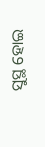ସୁସ୍ଥ ହୋଇ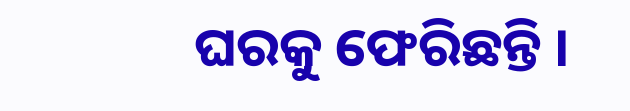ଘରକୁ ଫେରିଛନ୍ତି ।